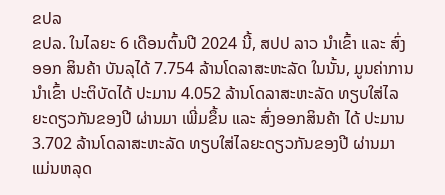ຂປລ
ຂປລ. ໃນໄລຍະ 6 ເດືອນຕົ້ນປີ 2024 ນີ້, ສປປ ລາວ ນຳເຂົ້າ ແລະ ສົ່ງອອກ ສິນຄ້າ ບັນລຸໄດ້ 7.754 ລ້ານໂດລາສະຫະລັດ ໃນນັ້ນ, ມູນຄ່າການນຳເຂົ້າ ປະຕິບັດໄດ້ ປະມານ 4.052 ລ້ານໂດລາສະຫະລັດ ທຽບໃສ່ໄລຍະດຽວກັນຂອງປີ ຜ່ານມາ ເພີ່ມຂຶ້ນ ແລະ ສົ່ງອອກສິນຄ້າ ໄດ້ ປະມານ 3.702 ລ້ານໂດລາສະຫະລັດ ທຽບໃສ່ໄລຍະດຽວກັນຂອງປີ ຜ່ານມາ ແມ່ນຫລຸດ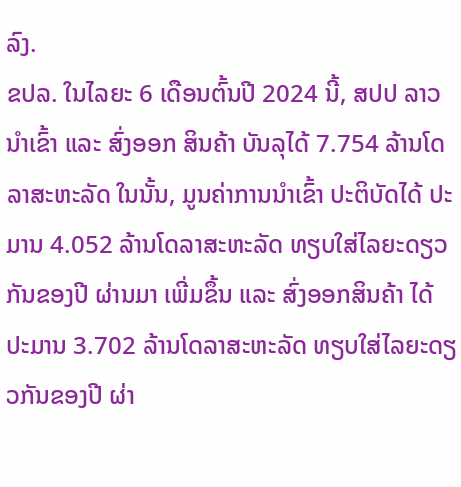ລົງ.
ຂປລ. ໃນໄລຍະ 6 ເດືອນຕົ້ນປີ 2024 ນີ້, ສປປ ລາວ ນຳເຂົ້າ ແລະ ສົ່ງອອກ ສິນຄ້າ ບັນລຸໄດ້ 7.754 ລ້ານໂດລາສະຫະລັດ ໃນນັ້ນ, ມູນຄ່າການນຳເຂົ້າ ປະຕິບັດໄດ້ ປະມານ 4.052 ລ້ານໂດລາສະຫະລັດ ທຽບໃສ່ໄລຍະດຽວກັນຂອງປີ ຜ່ານມາ ເພີ່ມຂຶ້ນ ແລະ ສົ່ງອອກສິນຄ້າ ໄດ້ ປະມານ 3.702 ລ້ານໂດລາສະຫະລັດ ທຽບໃສ່ໄລຍະດຽວກັນຂອງປີ ຜ່າ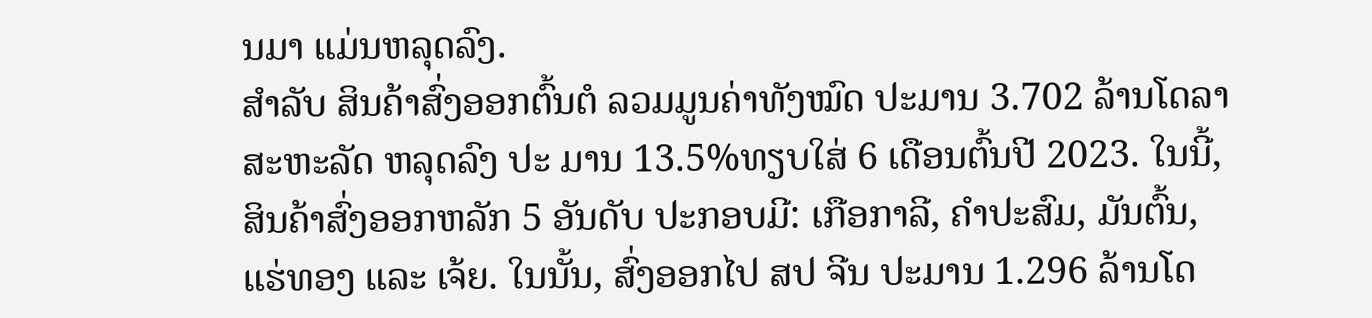ນມາ ແມ່ນຫລຸດລົງ.
ສຳລັບ ສິນຄ້າສົ່ງອອກຕົ້ນຕໍ ລວມມູນຄ່າທັງໝົດ ປະມານ 3.702 ລ້ານໂດລາສະຫະລັດ ຫລຸດລົງ ປະ ມານ 13.5%ທຽບໃສ່ 6 ເດືອນຕົ້ນປີ 2023. ໃນນີ້, ສິນຄ້າສົ່ງອອກຫລັກ 5 ອັນດັບ ປະກອບມີ: ເກືອກາລີ, ຄໍາປະສົມ, ມັນຕົ້ນ, ແຮ່ທອງ ແລະ ເຈ້ຍ. ໃນນັ້ນ, ສົ່ງອອກໄປ ສປ ຈີນ ປະມານ 1.296 ລ້ານໂດ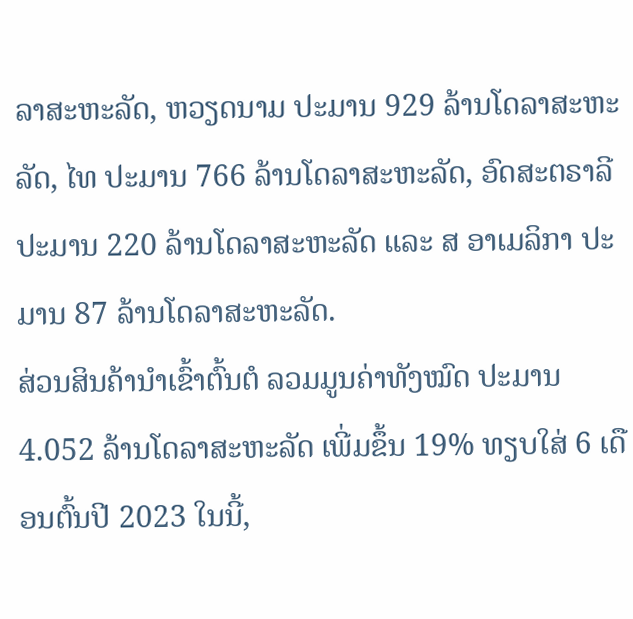ລາສະຫະລັດ, ຫວຽດນາມ ປະມານ 929 ລ້ານໂດລາສະຫະລັດ, ໄທ ປະມານ 766 ລ້ານໂດລາສະຫະລັດ, ອົດສະຕຣາລີ ປະມານ 220 ລ້ານໂດລາສະຫະລັດ ແລະ ສ ອາເມລິກາ ປະມານ 87 ລ້ານໂດລາສະຫະລັດ.
ສ່ວນສິນຄ້ານໍາເຂົ້າຕົ້ນຕໍ ລວມມູນຄ່າທັງໝົດ ປະມານ 4.052 ລ້ານໂດລາສະຫະລັດ ເພີ່ມຂຶ້ນ 19% ທຽບໃສ່ 6 ເດືອນຕົ້ນປີ 2023 ໃນນີ້,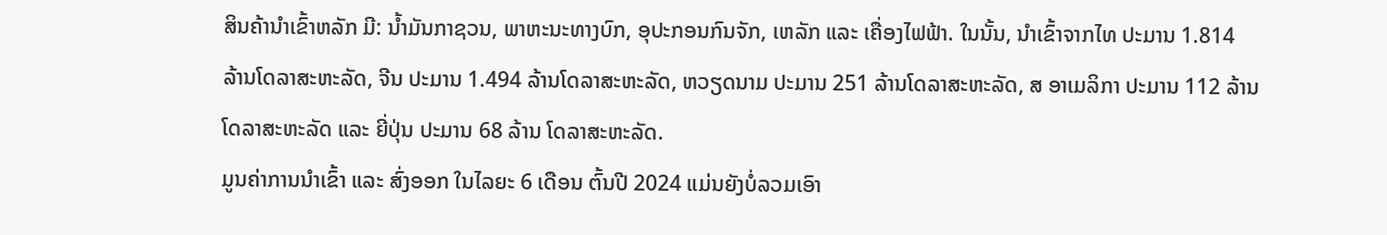ສິນຄ້ານໍາເຂົ້າຫລັກ ມີ: ນ້ຳມັນກາຊວນ, ພາຫະນະທາງບົກ, ອຸປະກອນກົນຈັກ, ເຫລັກ ແລະ ເຄື່ອງໄຟຟ້າ. ໃນນັ້ນ, ນຳເຂົ້າຈາກໄທ ປະມານ 1.814 ລ້ານໂດລາສະຫະລັດ, ຈີນ ປະມານ 1.494 ລ້ານໂດລາສະຫະລັດ, ຫວຽດນາມ ປະມານ 251 ລ້ານໂດລາສະຫະລັດ, ສ ອາເມລິກາ ປະມານ 112 ລ້ານໂດລາສະຫະລັດ ແລະ ຍີ່ປຸ່ນ ປະມານ 68 ລ້ານ ໂດລາສະຫະລັດ.
ມູນຄ່າການນໍາເຂົ້າ ແລະ ສົ່ງອອກ ໃນໄລຍະ 6 ເດືອນ ຕົ້ນປີ 2024 ແມ່ນຍັງບໍ່ລວມເອົາ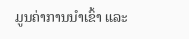ມູນຄ່າການນໍາເຂົ້າ ແລະ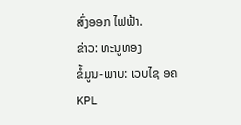ສົ່ງອອກ ໄຟຟ້າ.
ຂ່າວ: ທະນູທອງ
ຂໍ້ມູນ-ພາບ: ເວບໄຊ ອຄ
KPL